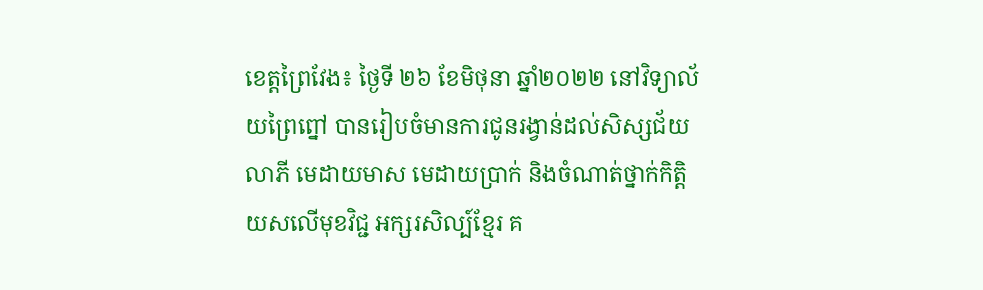ខេត្តព្រៃវែង៖ ថ្ងៃទី ២៦ ខែមិថុនា ឆ្នាំ២០២២ នៅវិទ្យាល័យព្រៃព្នៅ បានរៀបចំមានការជូនរង្វាន់ដល់សិស្សជ័យលាភី មេដាយមាស មេដាយប្រាក់ និងចំណាត់ថ្នាក់កិត្តិយសលើមុខវិជ្ជ អក្សរសិល្ប៍ខ្មែរ គ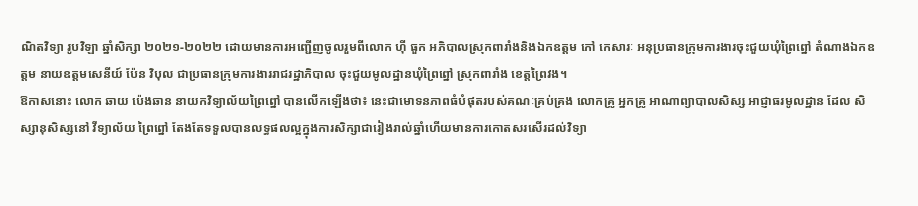ណិតវិទ្យា រូបវិឡា ឆ្នាំសិក្សា ២០២១-២០២២ ដោយមានការអញ្ជើញចូលរួមពីលោក ហ៊ី ធួក អភិបាលស្រុកពារាំងនិងឯកឧត្តម កៅ កេសារៈ អនុប្រធានក្រុមការងារចុះជួយឃុំព្រៃព្នៅ តំណាងឯកឧត្តម នាយឧត្តមសេនីយ៍ ប៉ែន វិបុល ជាប្រធានក្រុមការងាររាជរដ្ឋាភិបាល ចុះជួយមូលដ្ឋានឃុំព្រៃព្នៅ ស្រុកពារាំង ខេត្តព្រៃវង។
ឱកាសនោះ លោក ឆាយ ប៉េងឆាន នាយកវិទ្យាល័យព្រៃព្នៅ បានលើកឡើងថា៖ នេះជាមោទនភាពធំបំផុតរបស់គណៈគ្រប់គ្រង លោកគ្រូ អ្នកគ្រូ អាណាព្យាបាលសិស្ស អាជ្ញាធរមូលដ្ឋាន ដែល សិស្សានុសិស្សនៅ វីទ្យាល័យ ព្រៃព្នៅ តែងតែទទួលបានលទ្ធផលល្អក្នុងការសិក្សាជារៀងរាល់ឆ្នាំហើយមានការកោតសរសើរដល់វិទ្យា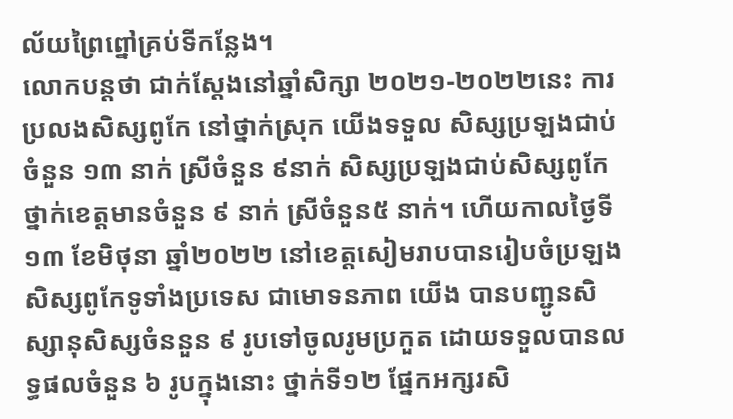ល័យព្រៃព្នៅគ្រប់ទីកន្លែង។
លោកបន្តថា ជាក់ស្តែងនៅឆ្នាំសិក្សា ២០២១-២០២២នេះ ការប្រលងសិស្សពូកែ នៅថ្នាក់ស្រុក យើងទទួល សិស្សប្រឡងជាប់ចំនួន ១៣ នាក់ ស្រីចំនួន ៩នាក់ សិស្សប្រឡងជាប់សិស្សពូកែថ្នាក់ខេត្តមានចំនួន ៩ នាក់ ស្រីចំនួន៥ នាក់។ ហើយកាលថ្ងៃទី១៣ ខែមិថុនា ឆ្នាំ២០២២ នៅខេត្តសៀមរាបបានរៀបចំប្រឡងសិស្សពូកែទូទាំងប្រទេស ជាមោទនភាព យើង បានបញ្ជូនសិស្សានុសិស្សចំននួន ៩ រូបទៅចូលរូមប្រកួត ដោយទទួលបានលទ្ធផលចំនួន ៦ រូបក្នុងនោះ ថ្នាក់ទី១២ ផ្នែកអក្សរសិ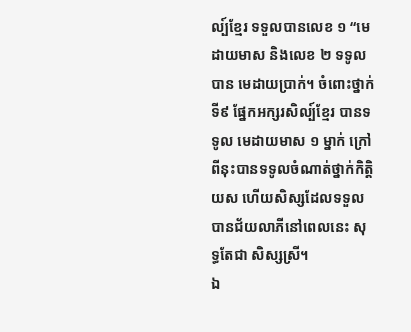ល្ប៍ខ្មែរ ទទួលបានលេខ ១ “មេដាយមាស និងលេខ ២ ទទូលបាន មេដាយប្រាក់។ ចំពោះថ្នាក់ទី៩ ផ្នែកអក្សរសិល្ប៍ខ្មែរ បានទទូល មេដាយមាស ១ ម្នាក់ ក្រៅពីនុះបានទទូលចំណាត់ថ្នាក់កិតិ្តយស ហើយសិស្សដែលទទួលបានជ័យលាភីនៅពេលនេះ សុទ្ធតែជា សិស្សស្រី។
ឯ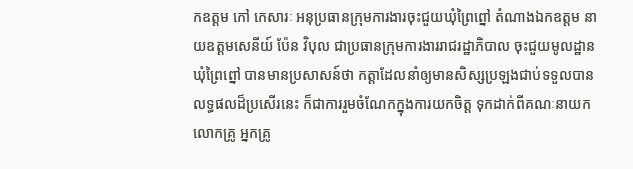កឧត្តម កៅ កេសារៈ អនុប្រធានក្រុមការងារចុះជួយឃុំព្រៃព្នៅ តំណាងឯកឧត្តម នាយឧត្តមសេនីយ៍ ប៉ែន វិបុល ជាប្រធានក្រុមការងាររាជរដ្ឋាភិបាល ចុះជួយមូលដ្ឋានឃុំព្រៃព្នៅ បានមានប្រសាសន៍ថា កត្តាដែលនាំឲ្យមានសិស្សប្រឡងជាប់ទទួលបានលទ្ធផលដ៏ប្រសើរនេះ ក៏ជាការរួមចំណែកក្នុងការយកចិត្ត ទុកដាក់ពីគណៈនាយក លោកគ្រូ អ្នកគ្រូ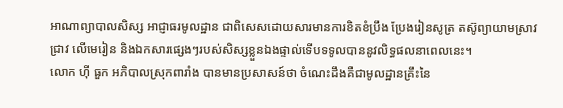អាណាព្យាបាលសិស្ស អាជ្ញាធរមូលដ្ឋាន ជាពិសេសដោយសារមានការខិតខំប្រឹង ប្រែងរៀនសូត្រ តស៊ូព្យាយាមស្រាវជ្រាវ លើមេរៀន និងឯកសារផ្សេងៗរបស់សិស្សខ្លួនឯងផ្ទាល់ទើបទទូលបាននូវលិទ្ធផលនាពេលនេះ។
លោក ហ៊ី ធួក អភិបាលស្រុកពារាំង បានមានប្រសាសន៍ថា ចំណេះដឹងគឺជាមូលដ្ឋានគ្រឹះនៃ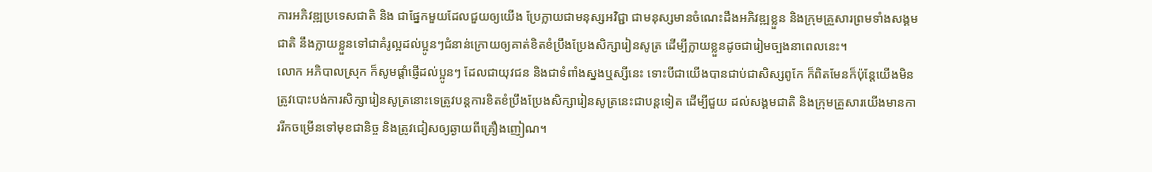ការអភិវឌ្ឍប្រទេសជាតិ និង ជាផ្នែកមួយដែលជួយឲ្យយើង ប្រែក្លាយជាមនុស្សអវិជ្ជា ជាមនុស្សមានចំណេះដឹងអភិវឌ្ឍខ្លួន និងក្រុមគ្រួសារព្រមទាំងសង្គមជាតិ នឹងក្លាយខ្លួនទៅជាគំរូល្អដល់ប្អូនៗជំនាន់ក្រោយឲ្យគាត់ខិតខំប្រឹងប្រែងសិក្សារៀនសូត្រ ដើម្បីក្លាយខ្លួនដូចជារៀមច្បងនាពេលនេះ។
លោក អភិបាលស្រុក ក៏សូមផ្តាំផ្ញើដល់ប្អូនៗ ដែលជាយុវជន និងជាទំពាំងស្នងឬស្សីនេះ ទោះបីជាយើងបានជាប់ជាសិស្សពូកែ ក៏ពិតមែនក៏ប៉ុន្តែយើងមិនត្រូវបោះបង់ការសិក្សារៀនសូត្រនោះទេត្រូវបន្តការខិតខំប្រឹងប្រែងសិក្សារៀនសូត្រនេះជាបន្តទៀត ដើម្បីជួយ ដល់សង្គមជាតិ និងក្រុមគ្រួសារយើងមានការរីកចម្រើនទៅមុខជានិច្ច និងត្រូវជៀសឲ្យឆ្ងាយពីគ្រឿងញៀណ។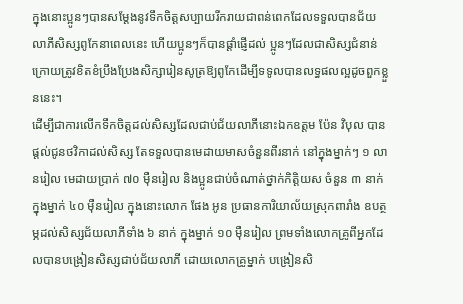ក្នុងនោះប្អូនៗបានសម្ដែងនូវទឹកចិត្តសប្បាយរីករាយជាពន់ពេកដែលទទួលបានជ័យលាភីសិស្សពូកែនាពេលនេះ ហើយប្អូនៗក៏បានផ្ដាំផ្ញើដល់ ប្អូនៗដែលជាសិស្សជំនាន់ក្រោយត្រូវខិតខំប្រឹងប្រែងសិក្សារៀនសូត្រឱ្យពូកែដើម្បីទទូលបានលទ្ធផលល្អដូចពួកខ្លួននេះ។
ដើម្បីជាការលើកទឹកចិត្តដល់សិស្សដែលជាប់ជ័យលាភីនោះឯកឧត្តម ប៉ែន វិបុល បានផ្ដល់ជូនថវិកាដល់សិស្ស តែទទួលបានមេដាយមាសចំនួនពីរនាក់ នៅក្នុងម្នាក់ៗ ១ លានរៀល មេដាយប្រាក់ ៧០ ម៉ឺនរៀល និងប្អូនជាប់ចំណាត់ថ្នាក់កិត្តិយស ចំនួន ៣ នាក់ក្នុងម្នាក់ ៤០ ម៉ឺនរៀល ក្នុងនោះលោក ផែង អូន ប្រធានការិយាល័យស្រុកពារាំង ឧបត្ថម្ភដល់សិស្សជ័យលាភីទាំង ៦ នាក់ ក្នុងម្នាក់ ១០ ម៉ឺនរៀល ព្រមទាំងលោកគ្រូពីអ្នកដែលបានបង្រៀនសិស្សជាប់ជ័យលាភី ដោយលោកគ្រូម្នាក់ បង្រៀនសិ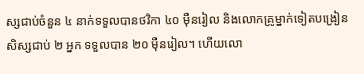ស្សជាប់ចំនួន ៤ នាក់ទទួលបានថវិកា ៤០ ម៉ឺនរៀល និងលោកគ្រូម្នាក់ទៀតបង្រៀនសិស្សជាប់ ២ អ្នក ទទួលបាន ២០ ម៉ឺនរៀល។ ហើយលោ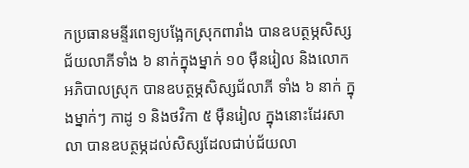កប្រធានមន្ទីរពេទ្យបង្អែកស្រុកពារាំង បានឧបត្ថម្ភសិស្សជ័យលាភីទាំង ៦ នាក់ក្នុងម្នាក់ ១០ ម៉ឺនរៀល និងលោកអភិបាលស្រុក បានឧបត្ថម្ភសិស្សជ័លាភី ទាំង ៦ នាក់ ក្នុងម្នាក់ៗ កាដូ ១ និងថវិកា ៥ ម៉ឺនរៀល ក្នុងនោះដែរសាលា បានឧបត្ថម្ភដល់សិស្សដែលជាប់ជ័យលា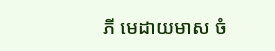ភី មេដាយមាស ចំ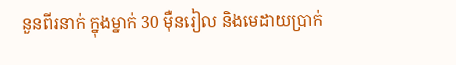នួនពីរនាក់ ក្នុងម្នាក់ 30 ម៉ឺនរៀល និងមេដាយប្រាក់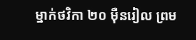ម្នាក់ថវិកា ២០ ម៉ឺនរៀល ព្រម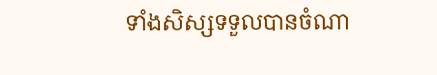ទាំងសិស្សទទួលបានចំណា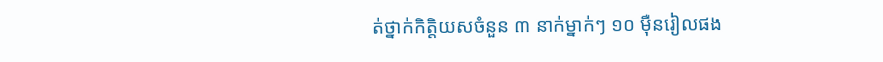ត់ថ្នាក់កិត្តិយសចំនួន ៣ នាក់ម្នាក់ៗ ១០ ម៉ឺនរៀលផង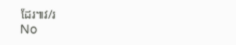ដែរ៕វ/រ
No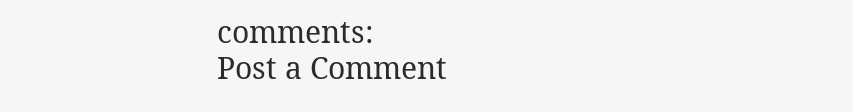comments:
Post a Comment